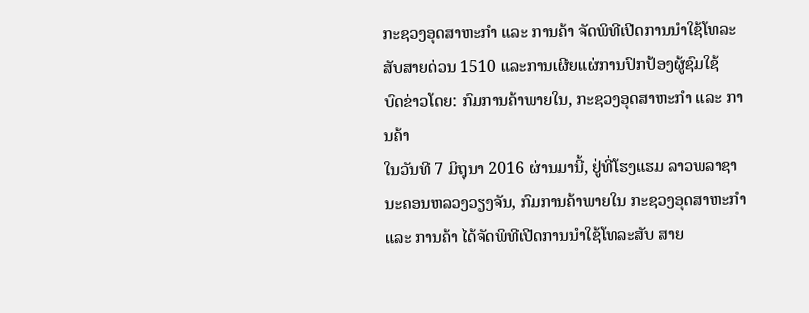ກະຊວງອຸດສາຫະກໍາ ແລະ ການຄ້າ ຈັດພິທີເປີດການນຳໃຊ້ໂທລະສັບສາຍດ່ວນ 1510 ແລະການເຜີຍແຜ່ການປົກປ້ອງຜູ້ຊົມໃຊ້
ບົດຂ່າວໂດຍ: ກົມການຄ້າພາຍໃນ, ກະຊວງອຸດສາຫະກໍາ ແລະ ການຄ້າ
ໃນວັນທີ 7 ມິຖຸນາ 2016 ຜ່ານມານີ້, ຢູ່ທີ່ໂຮງແຮມ ລາວພລາຊາ ນະຄອນຫລວງວຽງຈັນ, ກົມການຄ້າພາຍໃນ ກະຊວງອຸດສາຫະກຳ ແລະ ການຄ້າ ໄດ້ຈັດພິທີເປີດການນຳໃຊ້ໂທລະສັບ ສາຍ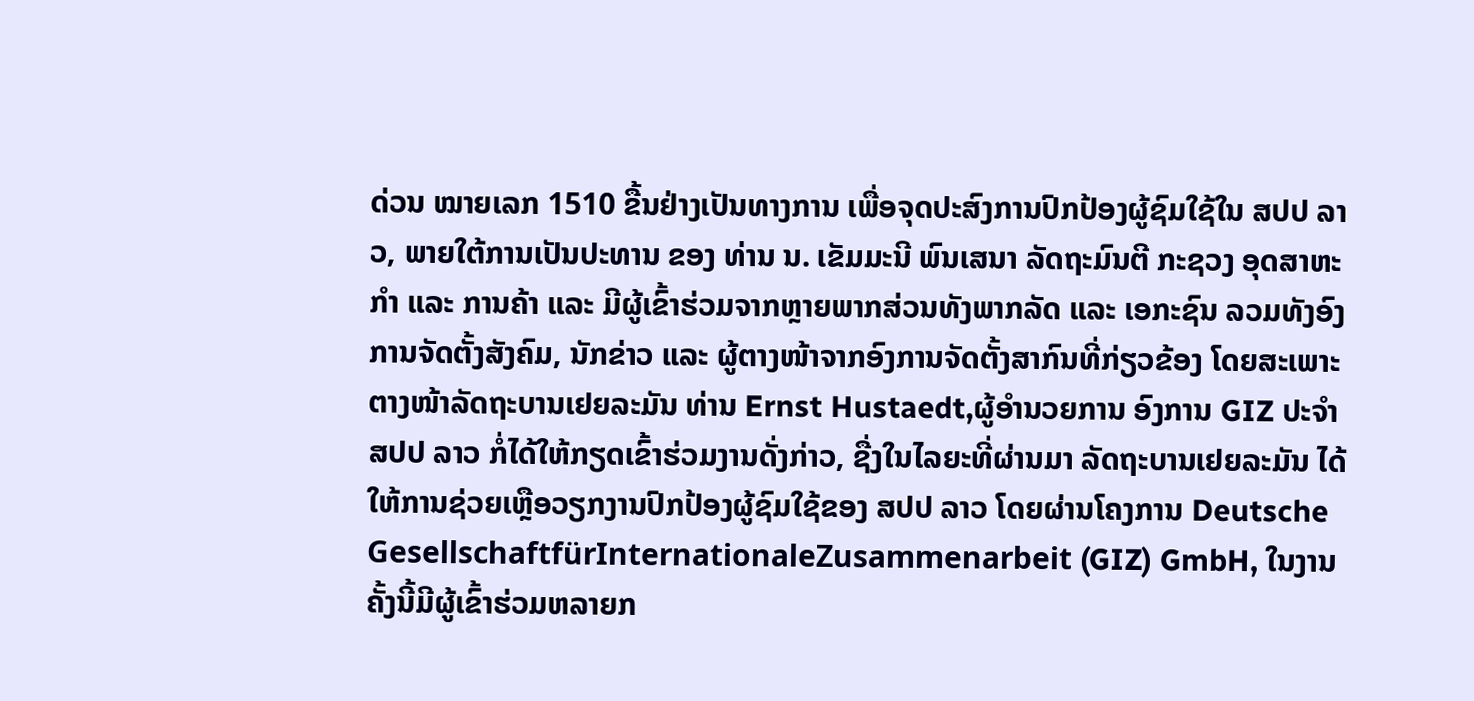ດ່ວນ ໝາຍເລກ 1510 ຂື້ນຢ່າງເປັນທາງການ ເພື່ອຈຸດປະສົງການປົກປ້ອງຜູ້ຊົມໃຊ້ໃນ ສປປ ລາວ, ພາຍໃຕ້ການເປັນປະທານ ຂອງ ທ່ານ ນ. ເຂັມມະນີ ພົນເສນາ ລັດຖະມົນຕີ ກະຊວງ ອຸດສາຫະກຳ ແລະ ການຄ້າ ແລະ ມີຜູ້ເຂົ້າຮ່ວມຈາກຫຼາຍພາກສ່ວນທັງພາກລັດ ແລະ ເອກະຊົນ ລວມທັງອົງການຈັດຕັ້ງສັງຄົມ, ນັກຂ່າວ ແລະ ຜູ້ຕາງໜ້າຈາກອົງການຈັດຕັ້ງສາກົນທີ່ກ່ຽວຂ້ອງ ໂດຍສະເພາະຕາງໜ້າລັດຖະບານເຢຍລະມັນ ທ່ານ Ernst Hustaedt,ຜູ້ອຳນວຍການ ອົງການ GIZ ປະຈໍາ ສປປ ລາວ ກໍ່ໄດ້ໃຫ້ກຽດເຂົ້າຮ່ວມງານດັ່ງກ່າວ, ຊື່ງໃນໄລຍະທີ່ຜ່ານມາ ລັດຖະບານເຢຍລະມັນ ໄດ້ໃຫ້ການຊ່ວຍເຫຼືອວຽກງານປົກປ້ອງຜູ້ຊົມໃຊ້ຂອງ ສປປ ລາວ ໂດຍຜ່ານໂຄງການ Deutsche GesellschaftfürInternationaleZusammenarbeit (GIZ) GmbH, ໃນງານຄັ້ງນີ້ມີຜູ້ເຂົ້າຮ່ວມຫລາຍກ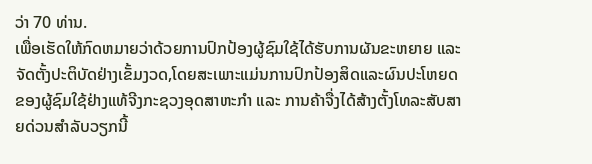ວ່າ 70 ທ່ານ.
ເພື່ອເຮັດໃຫ້ກົດຫມາຍວ່າດ້ວຍການປົກປ້ອງຜູ້ຊົມໃຊ້ໄດ້ຮັບການຜັນຂະຫຍາຍ ແລະ ຈັດຕັ້ງປະຕິບັດຢ່າງເຂັ້ມງວດ,ໂດຍສະເພາະແມ່ນການປົກປ້ອງສິດແລະຜົນປະໂຫຍດຂອງຜູ້ຊົມໃຊ້ຢ່າງແທ້ຈີງກະຊວງອຸດສາຫະກຳ ແລະ ການຄ້າຈື່ງໄດ້ສ້າງຕັ້ງໂທລະສັບສາຍດ່ວນສຳລັບວຽກນີ້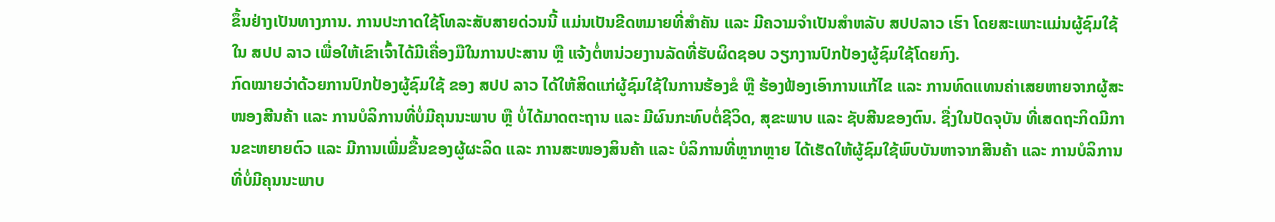ຂຶ້ນຢ່າງເປັນທາງການ. ການປະກາດໃຊ້ໂທລະສັບສາຍດ່ວນນີ້ ແມ່ນເປັນຂີດຫມາຍທີ່ສຳຄັນ ແລະ ມີຄວາມຈຳເປັນສຳຫລັບ ສປປລາວ ເຮົາ ໂດຍສະເພາະແມ່ນຜູ້ຊົມໃຊ້ໃນ ສປປ ລາວ ເພື່ອໃຫ້ເຂົາເຈົ້າໄດ້ມີເຄື່ອງມືໃນການປະສານ ຫຼື ແຈ້ງຕໍ່ຫນ່ວຍງານລັດທີ່ຮັບຜິດຊອບ ວຽກງານປົກປ້ອງຜູ້ຊົມໃຊ້ໂດຍກົງ.
ກົດໝາຍວ່າດ້ວຍການປົກປ້ອງຜູ້ຊົມໃຊ້ ຂອງ ສປປ ລາວ ໄດ້ໃຫ້ສິດແກ່ຜູ້ຊົມໃຊ້ໃນການຮ້ອງຂໍ ຫຼື ຮ້ອງຟ້ອງເອົາການແກ້ໄຂ ແລະ ການທົດແທນຄ່າເສຍຫາຍຈາກຜູ້ສະໜອງສີນຄ້າ ແລະ ການບໍລິການທີ່ບໍ່ມີຄຸນນະພາບ ຫຼື ບໍ່ໄດ້ມາດຕະຖານ ແລະ ມີຜົນກະທົບຕໍ່ຊີວິດ, ສຸຂະພາບ ແລະ ຊັບສີນຂອງຕົນ. ຊື່ງໃນປັດຈຸບັນ ທີ່ເສດຖະກິດມີການຂະຫຍາຍຕົວ ແລະ ມີການເພີ່ມຂື້ນຂອງຜູ້ຜະລິດ ແລະ ການສະໜອງສິນຄ້າ ແລະ ບໍລິການທີ່ຫຼາກຫຼາຍ ໄດ້ເຮັດໃຫ້ຜູ້ຊົມໃຊ້ພົບບັນຫາຈາກສີນຄ້າ ແລະ ການບໍລິການທີ່ບໍ່ມີຄຸນນະພາບ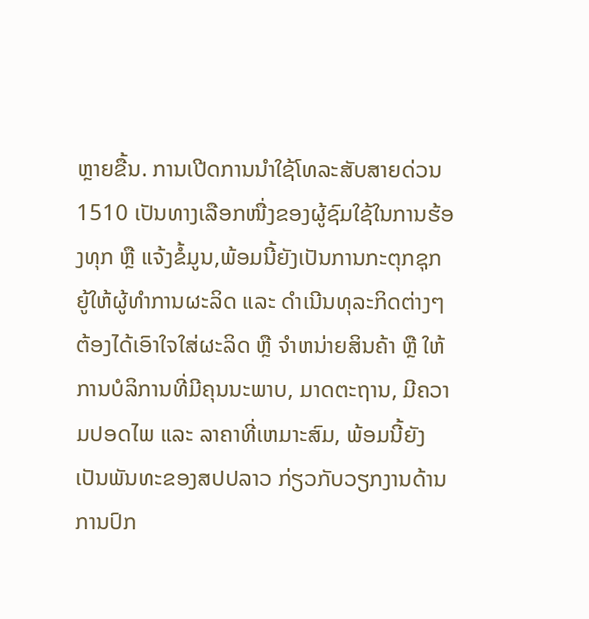ຫຼາຍຂື້ນ. ການເປີດການນຳໃຊ້ໂທລະສັບສາຍດ່ວນ 1510 ເປັນທາງເລືອກໜື່ງຂອງຜູ້ຊົມໃຊ້ໃນການຮ້ອງທຸກ ຫຼື ແຈ້ງຂໍ້ມູນ,ພ້ອມນີ້ຍັງເປັນການກະຕຸກຊຸກຍູ້ໃຫ້ຜູ້ທຳການຜະລິດ ແລະ ດຳເນີນທຸລະກິດຕ່າງໆຕ້ອງໄດ້ເອົາໃຈໃສ່ຜະລິດ ຫຼື ຈຳຫນ່າຍສິນຄ້າ ຫຼື ໃຫ້ການບໍລິການທີ່ມີຄຸນນະພາບ, ມາດຕະຖານ, ມີຄວາມປອດໄພ ແລະ ລາຄາທີ່ເຫມາະສົມ, ພ້ອມນີ້ຍັງເປັນພັນທະຂອງສປປລາວ ກ່ຽວກັບວຽກງານດ້ານການປົກ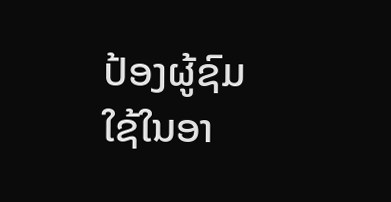ປ້ອງຜູ້ຊົມໃຊ້ໃນອາ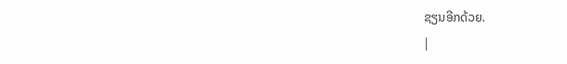ຊຽນອີກດ້ວຍ.
|